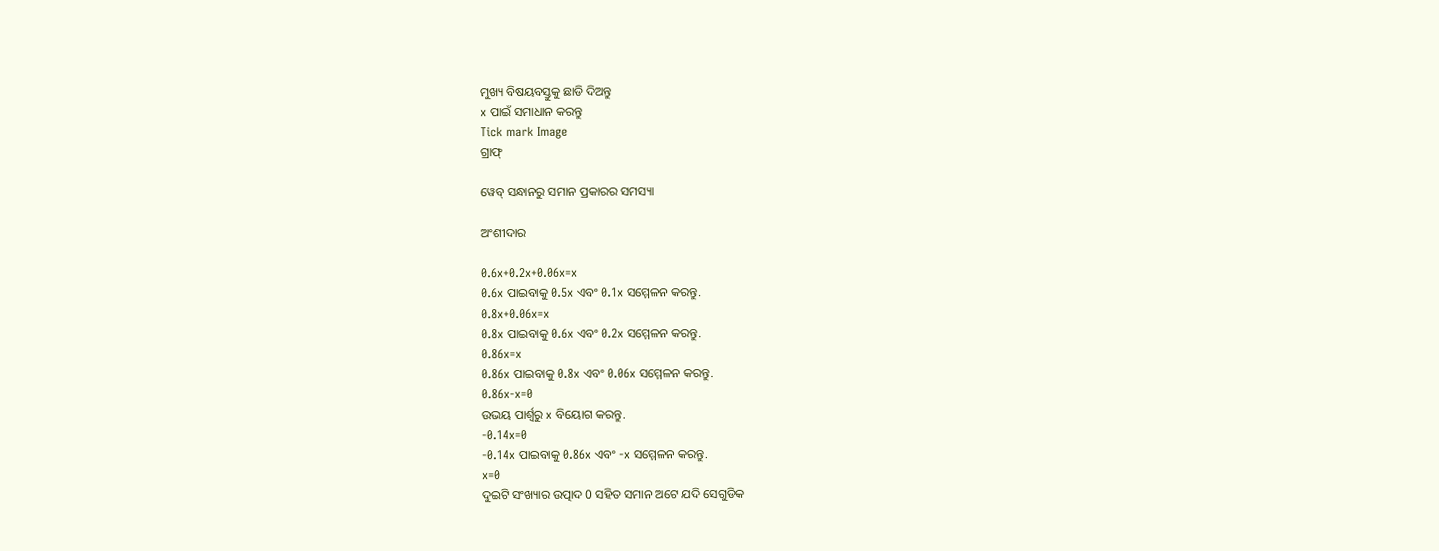ମୁଖ୍ୟ ବିଷୟବସ୍ତୁକୁ ଛାଡି ଦିଅନ୍ତୁ
x ପାଇଁ ସମାଧାନ କରନ୍ତୁ
Tick mark Image
ଗ୍ରାଫ୍

ୱେବ୍ ସନ୍ଧାନରୁ ସମାନ ପ୍ରକାରର ସମସ୍ୟା

ଅଂଶୀଦାର

0.6x+0.2x+0.06x=x
0.6x ପାଇବାକୁ 0.5x ଏବଂ 0.1x ସମ୍ମେଳନ କରନ୍ତୁ.
0.8x+0.06x=x
0.8x ପାଇବାକୁ 0.6x ଏବଂ 0.2x ସମ୍ମେଳନ କରନ୍ତୁ.
0.86x=x
0.86x ପାଇବାକୁ 0.8x ଏବଂ 0.06x ସମ୍ମେଳନ କରନ୍ତୁ.
0.86x-x=0
ଉଭୟ ପାର୍ଶ୍ୱରୁ x ବିୟୋଗ କରନ୍ତୁ.
-0.14x=0
-0.14x ପାଇବାକୁ 0.86x ଏବଂ -x ସମ୍ମେଳନ କରନ୍ତୁ.
x=0
ଦୁଇଟି ସଂଖ୍ୟାର ଉତ୍ପାଦ 0 ସହିତ ସମାନ ଅଟେ ଯଦି ସେଗୁଡିକ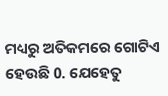ମଧ୍ୟରୁ ଅତିକମରେ ଗୋଟିଏ ହେଉଛି 0. ଯେହେତୁ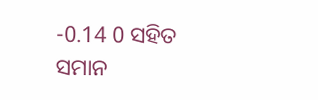-0.14 0 ସହିତ ସମାନ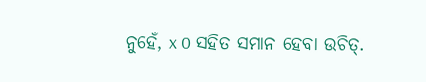ନୁହେଁ, x 0 ସହିତ ସମାନ ହେବା ଉଚିତ୍‌.